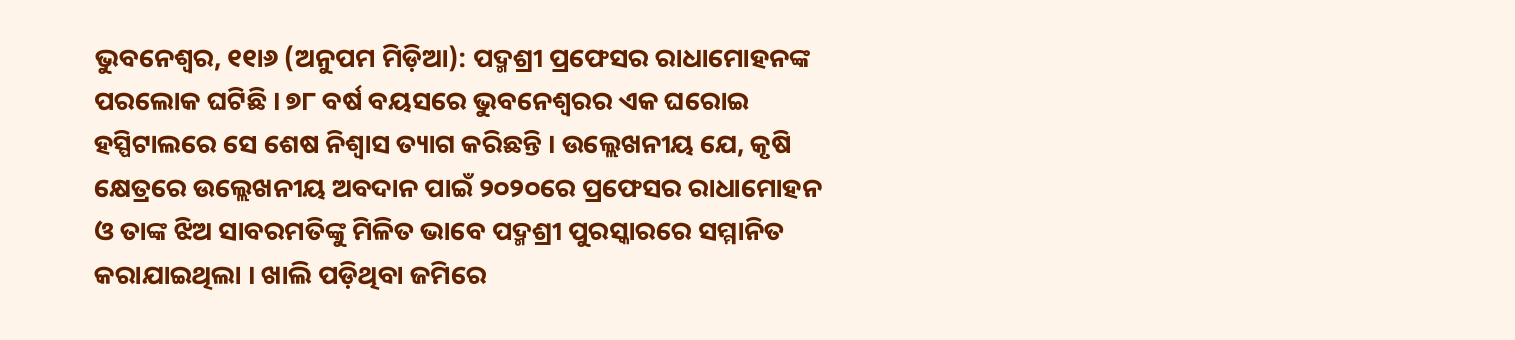ଭୁବନେଶ୍ୱର, ୧୧ା୬ (ଅନୁପମ ମିଡ଼ିଆ): ପଦ୍ମଶ୍ରୀ ପ୍ରଫେସର ରାଧାମୋହନଙ୍କ ପରଲୋକ ଘଟିଛି । ୭୮ ବର୍ଷ ବୟସରେ ଭୁବନେଶ୍ୱରର ଏକ ଘରୋଇ ହସ୍ପିଟାଲରେ ସେ ଶେଷ ନିଶ୍ୱାସ ତ୍ୟାଗ କରିଛନ୍ତି । ଉଲ୍ଲେଖନୀୟ ଯେ, କୃଷି କ୍ଷେତ୍ରରେ ଉଲ୍ଲେଖନୀୟ ଅବଦାନ ପାଇଁ ୨୦୨୦ରେ ପ୍ରଫେସର ରାଧାମୋହନ ଓ ତାଙ୍କ ଝିଅ ସାବରମତିଙ୍କୁ ମିଳିତ ଭାବେ ପଦ୍ମଶ୍ରୀ ପୁରସ୍କାରରେ ସମ୍ମାନିତ କରାଯାଇଥିଲା । ଖାଲି ପଡ଼ିଥିବା ଜମିରେ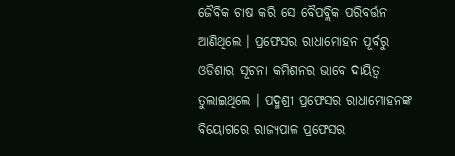ଜୈବିକ ଚାଷ କରି ସେ ବୈପବ୍ଲିକ ପରିବର୍ତ୍ତନ ଆଣିଥିଲେ । ପ୍ରଫେସର ରାଧାମୋହନ ପୂର୍ବରୁ ଓଡିଶାର ସୂଚନା କମିଶନର ଭାବେ ଦାୟିତ୍ୱ ତୁଲାଇଥିଲେ । ପଦ୍ମଶ୍ରୀ ପ୍ରଫେସର ରାଧାମୋହନଙ୍କ ବିୟୋଗରେ ରାଜ୍ୟପାଳ ପ୍ରଫେସର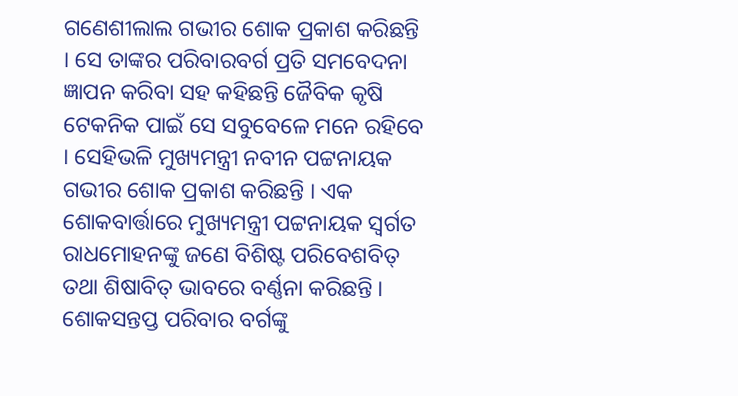ଗଣେଶୀଲାଲ ଗଭୀର ଶୋକ ପ୍ରକାଶ କରିଛନ୍ତି । ସେ ତାଙ୍କର ପରିବାରବର୍ଗ ପ୍ରତି ସମବେଦନା ଜ୍ଞାପନ କରିବା ସହ କହିଛନ୍ତି ଜୈବିକ କୃଷି ଟେକନିକ ପାଇଁ ସେ ସବୁବେଳେ ମନେ ରହିବେ । ସେହିଭଳି ମୁଖ୍ୟମନ୍ତ୍ରୀ ନବୀନ ପଟ୍ଟନାୟକ ଗଭୀର ଶୋକ ପ୍ରକାଶ କରିଛନ୍ତି । ଏକ ଶୋକବାର୍ତ୍ତାରେ ମୁଖ୍ୟମନ୍ତ୍ରୀ ପଟ୍ଟନାୟକ ସ୍ୱର୍ଗତ ରାଧମୋହନଙ୍କୁ ଜଣେ ବିଶିଷ୍ଟ ପରିବେଶବିତ୍ ତଥା ଶିଷାବିତ୍ ଭାବରେ ବର୍ଣ୍ଣନା କରିଛନ୍ତି । ଶୋକସନ୍ତପ୍ତ ପରିବାର ବର୍ଗଙ୍କୁ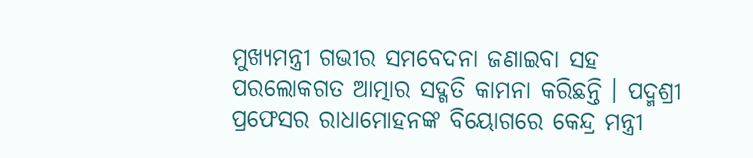ମୁଖ୍ୟମନ୍ତ୍ରୀ ଗଭୀର ସମବେଦନା ଜଣାଇବା ସହ ପରଲୋକଗତ ଆତ୍ମାର ସଦ୍ଗତି କାମନା କରିଛନ୍ତି । ପଦ୍ମଶ୍ରୀ ପ୍ରଫେସର ରାଧାମୋହନଙ୍କ ବିୟୋଗରେ କେନ୍ଦ୍ର ମନ୍ତ୍ରୀ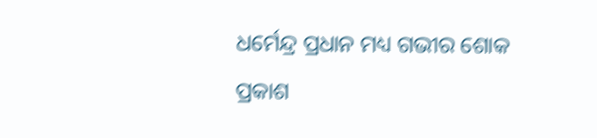ଧର୍ମେନ୍ଦ୍ର ପ୍ରଧାନ ମଧ୍ୟ ଗଭୀର ଶୋକ ପ୍ରକାଶ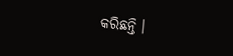କରିଛନ୍ତି ।